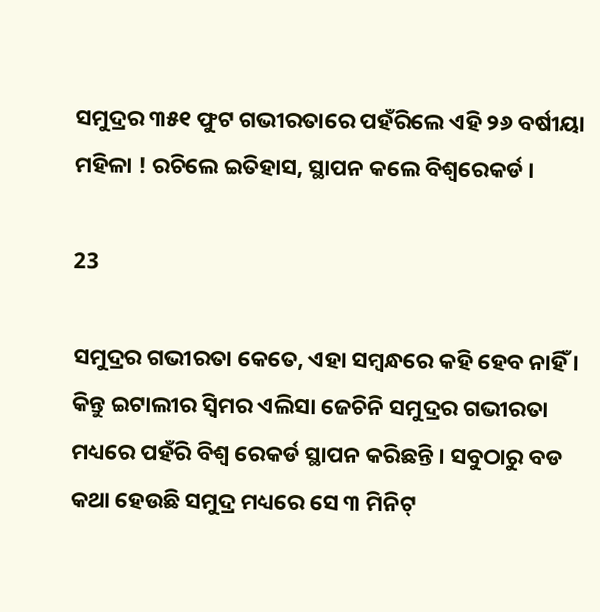ସମୁଦ୍ରର ୩୫୧ ଫୁଟ ଗଭୀରତାରେ ପହଁରିଲେ ଏହି ୨୬ ବର୍ଷୀୟା ମହିଳା ! ରଚିଲେ ଇତିହାସ, ସ୍ଥାପନ କଲେ ବିଶ୍ୱରେକର୍ଡ ।

23

ସମୁଦ୍ରର ଗଭୀରତା କେତେ, ଏହା ସମ୍ବନ୍ଧରେ କହି ହେବ ନାହିଁ । କିନ୍ତୁ ଇଟାଲୀର ସ୍ୱିମର ଏଲିସା ଜେଚିନି ସମୁଦ୍ରର ଗଭୀରତା ମଧ୍ୟରେ ପହଁରି ବିଶ୍ୱ ରେକର୍ଡ ସ୍ଥାପନ କରିଛନ୍ତି । ସବୁଠାରୁ ବଡ କଥା ହେଉଛି ସମୁଦ୍ର ମଧ୍ୟରେ ସେ ୩ ମିନିଟ୍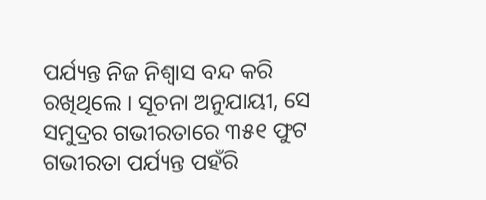ପର୍ଯ୍ୟନ୍ତ ନିଜ ନିଶ୍ୱାସ ବନ୍ଦ କରି ରଖିଥିଲେ । ସୂଚନା ଅନୁଯାୟୀ, ସେ ସମୁଦ୍ରର ଗଭୀରତାରେ ୩୫୧ ଫୁଟ ଗଭୀରତା ପର୍ଯ୍ୟନ୍ତ ପହଁରି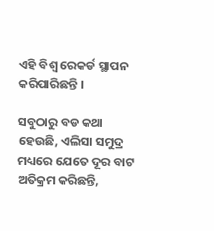ଏହି ବିଶ୍ୱ ରେକର୍ଡ ସ୍ଥାପନ କରିପାରିଛନ୍ତି ।

ସବୁଠାରୁ ବଡ କଥା ହେଉଛି, ଏଲିସା ସମୁଦ୍ର ମଧ୍ୟରେ ଯେତେ ଦୂର ବାଟ ଅତିକ୍ରମ କରିଛନ୍ତି,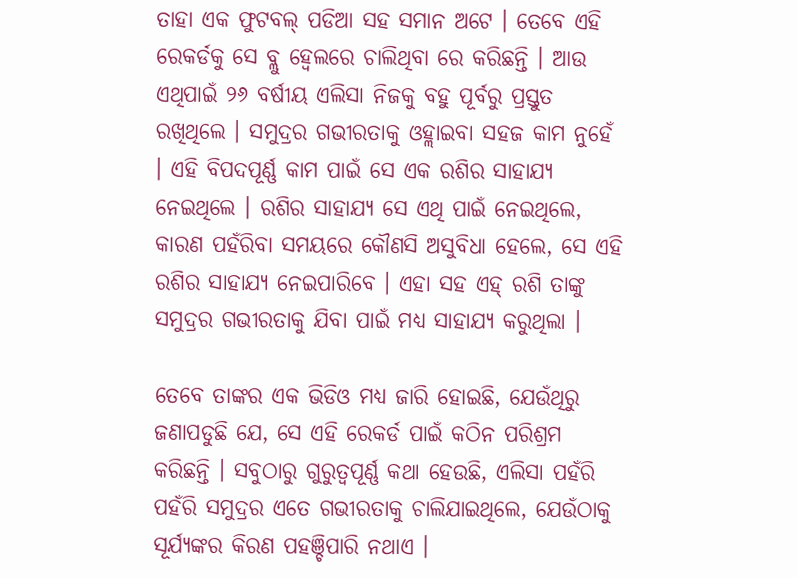ତାହା ଏକ ଫୁଟବଲ୍ ପଡିଆ ସହ ସମାନ ଅଟେ । ତେବେ ଏହି ରେକର୍ଡକୁ ସେ ବ୍ଲୁ ହ୍ୱେଲରେ ଚାଲିଥିବା ରେ କରିଛନ୍ତି । ଆଉ ଏଥିପାଇଁ ୨୬ ବର୍ଷୀୟ ଏଲିସା ନିଜକୁ ବହୁ ପୂର୍ବରୁ ପ୍ରସ୍ତୁତ ରଖିଥିଲେ । ସମୁଦ୍ରର ଗଭୀରତାକୁ ଓହ୍ଲାଇବା ସହଜ କାମ ନୁହେଁ । ଏହି ବିପଦପୂର୍ଣ୍ଣ କାମ ପାଇଁ ସେ ଏକ ରଶିର ସାହାଯ୍ୟ ନେଇଥିଲେ । ରଶିର ସାହାଯ୍ୟ ସେ ଏଥି ପାଇଁ ନେଇଥିଲେ, କାରଣ ପହଁରିବା ସମୟରେ କୌଣସି ଅସୁବିଧା ହେଲେ, ସେ ଏହି ରଶିର ସାହାଯ୍ୟ ନେଇପାରିବେ । ଏହା ସହ ଏହ୍ ରଶି ତାଙ୍କୁ ସମୁଦ୍ରର ଗଭୀରତାକୁ ଯିବା ପାଇଁ ମଧ୍ୟ ସାହାଯ୍ୟ କରୁଥିଲା ।

ତେବେ ତାଙ୍କର ଏକ ଭିଡିଓ ମଧ୍ୟ ଜାରି ହୋଇଛି, ଯେଉଁଥିରୁ ଜଣାପଡୁଛି ଯେ, ସେ ଏହି ରେକର୍ଡ ପାଇଁ କଠିନ ପରିଶ୍ରମ କରିଛନ୍ତି । ସବୁଠାରୁ ଗୁରୁତ୍ୱପୂର୍ଣ୍ଣ କଥା ହେଉଛି, ଏଲିସା ପହଁରି ପହଁରି ସମୁଦ୍ରର ଏତେ ଗଭୀରତାକୁ ଚାଲିଯାଇଥିଲେ, ଯେଉଁଠାକୁ ସୂର୍ଯ୍ୟଙ୍କର କିରଣ ପହଞ୍ଚିପାରି ନଥାଏ ।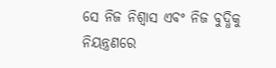ସେ ନିଜ ନିଶ୍ୱାସ ଏବଂ ନିଜ ବୁଦ୍ଧିକୁ ନିୟନ୍ତ୍ରଣରେ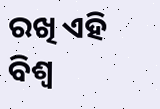ରଖି ଏହି ବିଶ୍ୱ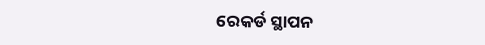ରେକର୍ଡ ସ୍ଥାପନ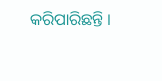କରିପାରିଛନ୍ତି ।